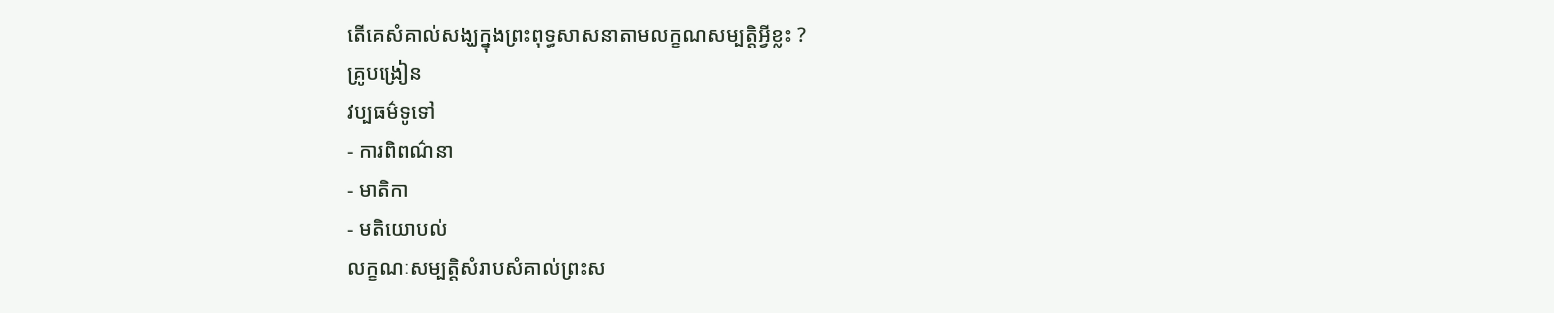តើគេសំគាល់សង្ឃក្នុងព្រះពុទ្ធសាសនាតាមលក្ខណសម្បត្តិអ្វីខ្លះ ?
គ្រូបង្រៀន
វប្បធម៌ទូទៅ
- ការពិពណ៌នា
- មាតិកា
- មតិយោបល់
លក្ខណៈសម្បត្តិសំរាបសំគាល់ព្រះស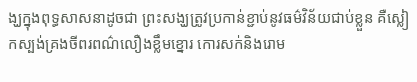ង្ឃក្នុងពុទ្ធសាសនាដូចជា ព្រះសង្ឃត្រូវប្រកាន់ខ្ជាប់នូវធម៌វិន័យជាប់ខ្លួន គឺស្លៀកស្បង់គ្រងចីពរពណ៌លឿងខ្លឹមខ្នោរ កោរសក់និងរោម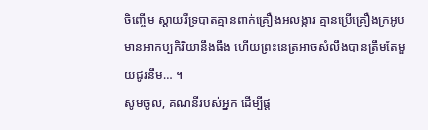ចិញ្ចើម ស្តាយរឺទ្របាតគ្មានពាក់គ្រឿងអលង្ការ គ្មានប្រើគ្រឿងក្រអូប មានអាកប្បកិរិយានឹងធឹង ហើយព្រះនេត្រអាចសំលឹងបានត្រឹមតែមួយជូរនឹម… ។
សូមចូល, គណនីរបស់អ្នក ដើម្បីផ្ត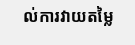ល់ការវាយតម្លៃ